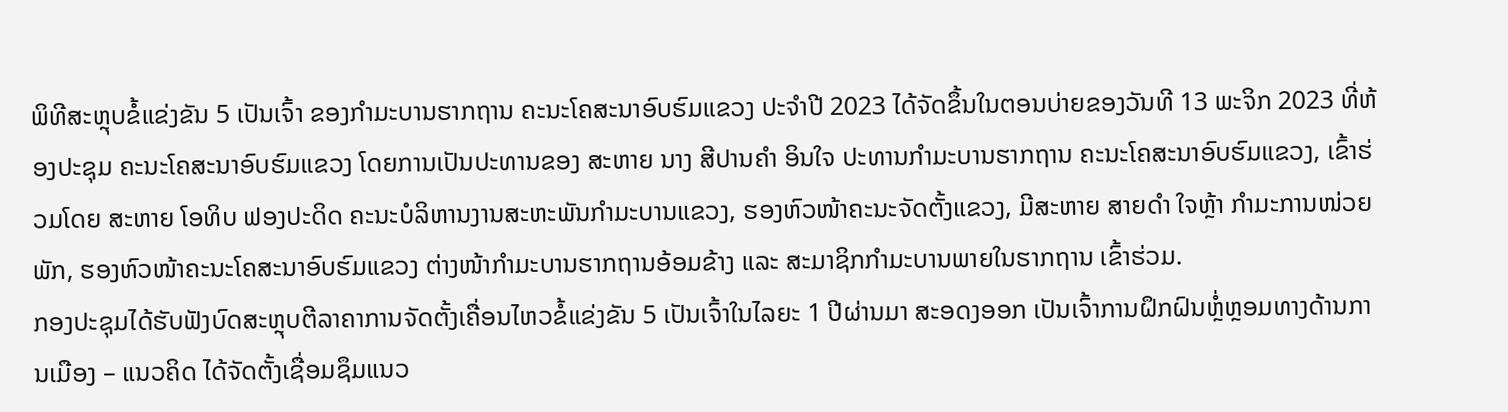ພິທີສະຫຼຸບຂໍ້ແຂ່ງຂັນ 5 ເປັນເຈົ້າ ຂອງກຳມະບານຮາກຖານ ຄະນະໂຄສະນາອົບຮົມແຂວງ ປະຈໍາປີ 2023 ໄດ້ຈັດຂຶ້ນໃນຕອນບ່າຍຂອງວັນທີ 13 ພະຈິກ 2023 ທີ່ຫ້ອງປະຊຸມ ຄະນະໂຄສະນາອົບຮົມແຂວງ ໂດຍການເປັນປະທານຂອງ ສະຫາຍ ນາງ ສີປານຄຳ ອິນໃຈ ປະທານກຳມະບານຮາກຖານ ຄະນະໂຄສະນາອົບຮົມແຂວງ, ເຂົ້າຮ່ວມໂດຍ ສະຫາຍ ໂອທິບ ຟອງປະດິດ ຄະນະບໍລິຫານງານສະຫະພັນກຳມະບານແຂວງ, ຮອງຫົວໜ້າຄະນະຈັດຕັ້ງແຂວງ, ມີສະຫາຍ ສາຍດຳ ໃຈຫຼ້າ ກຳມະການໜ່ວຍພັກ, ຮອງຫົວໜ້າຄະນະໂຄສະນາອົບຮົມແຂວງ ຕ່າງໜ້າກຳມະບານຮາກຖານອ້ອມຂ້າງ ແລະ ສະມາຊິກກຳມະບານພາຍໃນຮາກຖານ ເຂົ້າຮ່ວມ.
ກອງປະຊຸມໄດ້ຮັບຟັງບົດສະຫຼຸບຕີລາຄາການຈັດຕັ້ງເຄື່ອນໄຫວຂໍ້ແຂ່ງຂັນ 5 ເປັນເຈົ້າໃນໄລຍະ 1 ປີຜ່ານມາ ສະອດງອອກ ເປັນເຈົ້າການຝຶກຝົນຫຼໍ່ຫຼອມທາງດ້ານການເມືອງ – ແນວຄິດ ໄດ້ຈັດຕັ້ງເຊື່ອມຊຶມແນວ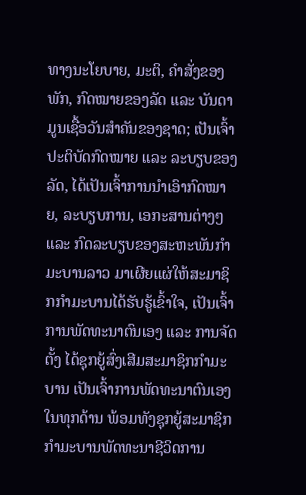ທາງນະໂຍບາຍ, ມະຕິ, ຄຳສັ່ງຂອງພັກ, ກົດໝາຍຂອງລັດ ແລະ ບັນດາມູນເຊື້ອວັນສຳຄັນຂອງຊາດ; ເປັນເຈົ້າປະຕິບັດກົດໝາຍ ແລະ ລະບຽບຂອງລັດ, ໄດ້ເປັນເຈົ້າການນໍາເອົາກົດໝາຍ, ລະບຽບການ, ເອກະສານຕ່າງໆ ແລະ ກົດລະບຽບຂອງສະຫະພັນກໍາມະບານລາວ ມາເຜີຍແຜ່ໃຫ້ສະມາຊິກກໍາມະບານໄດ້ຮັບຮູ້ເຂົ້າໃຈ, ເປັນເຈົ້າການພັດທະນາຕົນເອງ ແລະ ການຈັດຕັ້ງ ໄດ້ຊຸກຍູ້ສົ່ງເສີມສະມາຊິກກໍາມະບານ ເປັນເຈົ້າການພັດທະນາຕົນເອງໃນທຸກດ້ານ ພ້ອມທັງຊຸກຍູ້ສະມາຊິກກໍາມະບານພັດທະນາຊີວິດການ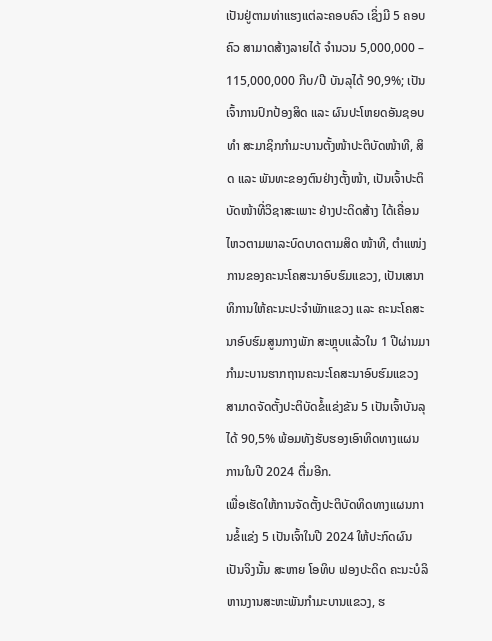ເປັນຢູ່ຕາມທ່າແຮງແຕ່ລະຄອບຄົວ ເຊິ່ງມີ 5 ຄອບຄົວ ສາມາດສ້າງລາຍໄດ້ ຈໍານວນ 5,000,000 – 115,000,000 ກີບ/ປີ ບັນລຸໄດ້ 90,9%; ເປັນເຈົ້າການປົກປ້ອງສິດ ແລະ ຜົນປະໂຫຍດອັນຊອບທໍາ ສະມາຊິກກໍາມະບານຕັ້ງໜ້າປະຕິບັດໜ້າທີ, ສິດ ແລະ ພັນທະຂອງຕົນຢ່າງຕັ້ງໜ້າ, ເປັນເຈົ້າປະຕິບັດໜ້າທີ່ວິຊາສະເພາະ ຢ່າງປະດິດສ້າງ ໄດ້ເຄື່ອນໄຫວຕາມພາລະບົດບາດຕາມສິດ ໜ້າທີ, ຕໍາແໜ່ງການຂອງຄະນະໂຄສະນາອົບຮົມແຂວງ, ເປັນເສນາທິການໃຫ້ຄະນະປະຈໍາພັກແຂວງ ແລະ ຄະນະໂຄສະນາອົບຮົມສູນກາງພັກ ສະຫຼຸບແລ້ວໃນ 1 ປີຜ່ານມາກໍາມະບານຮາກຖານຄະນະໂຄສະນາອົບຮົມແຂວງສາມາດຈັດຕັ້ງປະຕິບັດຂໍ້ແຂ່ງຂັນ 5 ເປັນເຈົ້າບັນລຸໄດ້ 90,5% ພ້ອມທັງຮັບຮອງເອົາທິດທາງແຜນການໃນປີ 2024 ຕື່ມອີກ.
ເພື່ອເຮັດໃຫ້ການຈັດຕັ້ງປະຕິບັດທິດທາງແຜນການຂໍ້ແຂ່ງ 5 ເປັນເຈົ້າໃນປີ 2024 ໃຫ້ປະກົດຜົນເປັນຈິງນັ້ນ ສະຫາຍ ໂອທິບ ຟອງປະດິດ ຄະນະບໍລິຫານງານສະຫະພັນກຳມະບານແຂວງ, ຮ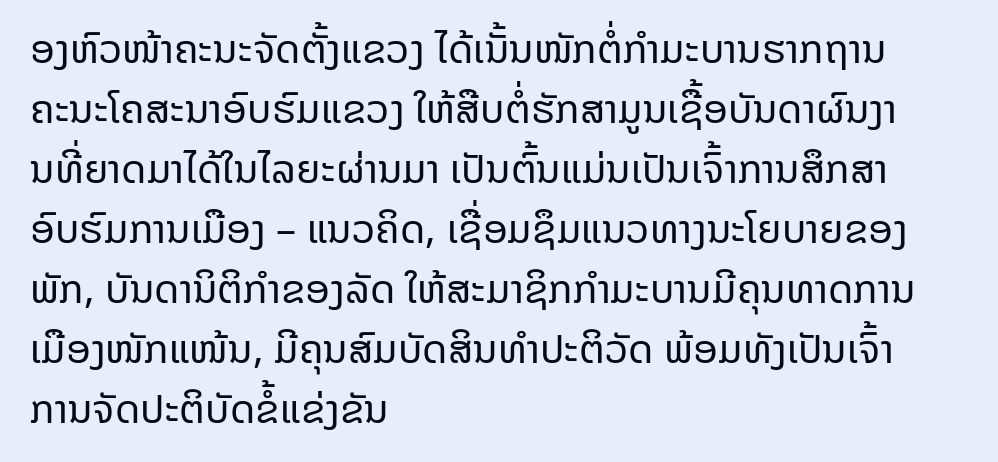ອງຫົວໜ້າຄະນະຈັດຕັ້ງແຂວງ ໄດ້ເນັ້ນໜັກຕໍ່ກຳມະບານຮາກຖານ ຄະນະໂຄສະນາອົບຮົມແຂວງ ໃຫ້ສືບຕໍ່ຮັກສາມູນເຊື້ອບັນດາຜົນງານທີ່ຍາດມາໄດ້ໃນໄລຍະຜ່ານມາ ເປັນຕົ້ນແມ່ນເປັນເຈົ້າການສຶກສາອົບຮົມການເມືອງ – ແນວຄິດ, ເຊື່ອມຊຶມແນວທາງນະໂຍບາຍຂອງພັກ, ບັນດານິຕິກຳຂອງລັດ ໃຫ້ສະມາຊິກກຳມະບານມີຄຸນທາດການເມືອງໜັກແໜ້ນ, ມີຄຸນສົມບັດສິນທຳປະຕິວັດ ພ້ອມທັງເປັນເຈົ້າການຈັດປະຕິບັດຂໍ້ແຂ່ງຂັນ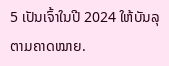5 ເປັນເຈົ້າໃນປີ 2024 ໃຫ້ບັນລຸຕາມຄາດໝາຍ.